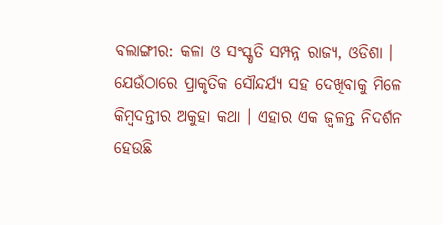ବଲାଙ୍ଗୀର: କଳା ଓ ସଂସ୍କୃତି ସମ୍ପନ୍ନ ରାଜ୍ୟ, ଓଡିଶା । ଯେଉଁଠାରେ ପ୍ରାକୃତିକ ସୌନ୍ଦର୍ଯ୍ୟ ସହ ଦେଖିବାକୁ ମିଳେ କିମ୍ବଦନ୍ତୀର ଅକୁହା କଥା । ଏହାର ଏକ ଜ୍ୱଳନ୍ତ ନିଦର୍ଶନ ହେଉଛି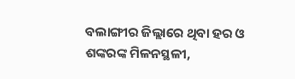ବଲାଙ୍ଗୀର ଜିଲ୍ଲାରେ ଥିବା ହର ଓ ଶଙ୍କରଙ୍କ ମିଳନସ୍ଥଳୀ,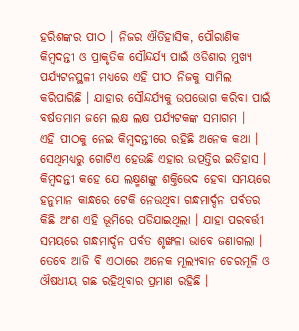ହରିଶଙ୍କର ପୀଠ । ନିଜର ଐତିହାସିକ, ପୌରାଣିକ କିମ୍ବଦନ୍ତୀ ଓ ପ୍ରାକୃତିକ ସୌନ୍ଦର୍ଯ୍ୟ ପାଇଁ ଓଡିଶାର ମୁଖ୍ୟ ପର୍ଯ୍ୟଟନସ୍ଥଳୀ ମଧ୍ୟରେ ଏହି ପୀଠ ନିଜକୁ ସାମିଲ କରିପାରିଛି । ଯାହାର ସୌନ୍ଦର୍ଯ୍ୟକୁ ଉପଭୋଗ କରିବା ପାଇଁ ବର୍ଷତମାମ ଜମେ ଲକ୍ଷ ଲକ୍ଷ ପର୍ଯ୍ୟଟକଙ୍କ ସମାଗମ ।
ଏହି ପୀଠକୁ ନେଇ କିମ୍ବଦନ୍ତୀରେ ରହିଛି ଅନେକ କଥା । ସେଥିମଧ୍ୟରୁ ଗୋଟିଏ ହେଉଛି ଏହାର ଉତ୍ପତ୍ତିର ଇତିହାସ । କିମ୍ବଦନ୍ତୀ କହେ ଯେ ଲକ୍ଷ୍ମଣଙ୍କୁ ଶକ୍ତିଭେଦ ହେବା ସମୟରେ ହନୁମାନ କାନ୍ଧରେ ଟେକି ନେଉଥିବା ଗନ୍ଧମାର୍ଦ୍ଦନ ପର୍ବତର କିଛି ଅଂଶ ଏହି ଭୂମିରେ ପଡିଯାଇଥିଲା । ଯାହା ପରବର୍ତ୍ତୀ ସମୟରେ ଗନ୍ଧମାର୍ଦ୍ଦନ ପର୍ବତ ଶୃଙ୍ଖଳା ଭାବେ ଜଣାଗଲା ।
ତେବେ ଆଜି ବି ଏଠାରେ ଅନେକ ମୂଲ୍ୟବାନ ଚେରମୂଳି ଓ ଔଷଧୀୟ ଗଛ ରହିଥିବାର ପ୍ରମାଣ ରହିଛି ।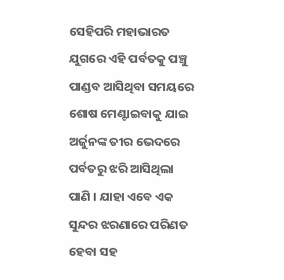ସେହିପରି ମହାଭାରତ ଯୁଗରେ ଏହି ପର୍ବତକୁ ପଞ୍ଚୁ ପାଣ୍ଡବ ଆସିଥିବା ସମୟରେ ଶୋଷ ମେଣ୍ଟାଇବାକୁ ଯାଇ ଅର୍ଜୁନଙ୍କ ତୀର ଭେଦରେ ପର୍ବତରୁ ଝରି ଆସିଥିଲା ପାଣି । ଯାହା ଏବେ ଏକ ସୁନ୍ଦର ଝରଣାରେ ପରିଣତ ହେବା ସହ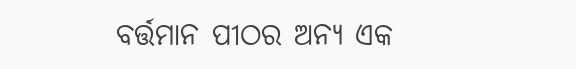ବର୍ତ୍ତମାନ ପୀଠର ଅନ୍ୟ ଏକ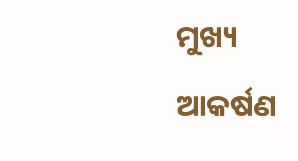ମୁଖ୍ୟ ଆକର୍ଷଣ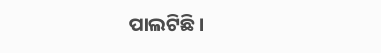ପାଲଟିଛି ।